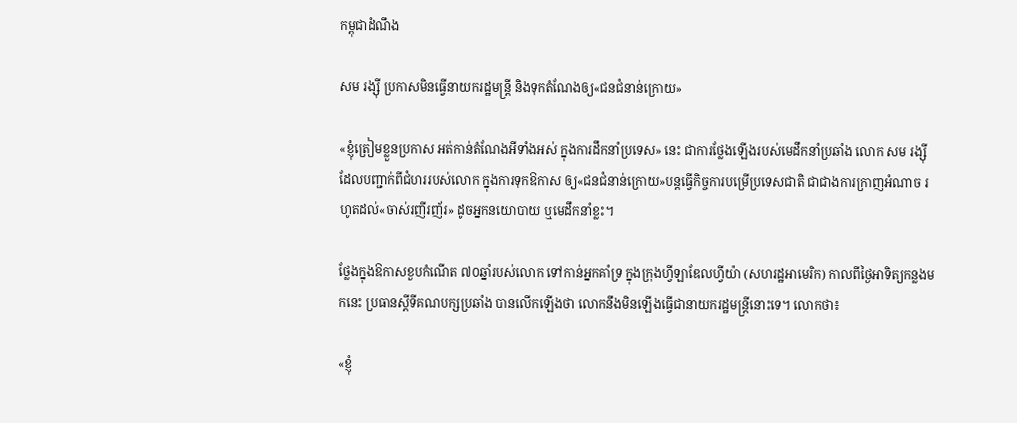កម្ពុជាដំណឹង

សម រង្ស៊ី ប្រកាសមិនធ្វើនាយករដ្ឋមន្ត្រី និងទុកតំណែងឲ្យ«ជនជំនាន់ក្រោយ»

«ខ្ញុំត្រៀមខ្លួនប្រកាស អត់កាន់តំណែងអីទាំងអស់ ក្នុងការដឹកនាំប្រទេស» នេះ ជាការថ្លែងឡើងរបស់មេដឹកនាំប្រឆាំង លោក សម រង្ស៊ី ដែលបញ្ជាក់ពីជំហររបស់លោក ក្នុងការទុកឱកាស ឲ្យ«ជនជំនាន់ក្រោយ»បន្តធ្វើកិច្ចការបម្រើប្រទេសជាតិ ជាជាងការក្រាញអំណាច រហូតដល់«ចាស់រញីរញ័រ» ដូចអ្នកនយោបាយ ឬមេដឹកនាំខ្លះ។

ថ្លែងក្នុងឱកាសខួបកំណើត ៧០ឆ្នាំរបស់លោក ទៅកាន់អ្នកគាំទ្រ ក្នុងក្រុងហ្វីឡាឌែលហ្វីយ៉ា (សហរដ្ឋអាមេរិក) កាលពីថ្ងៃអាទិត្យកន្លងមកនេះ ប្រធានស្ដីទីគណបក្សប្រឆាំង បានលើកឡើងថា លោកនឹងមិនឡើងធ្វើជានាយករដ្ឋមន្ត្រីនោះទេ។ លោកថា៖

«ខ្ញុំ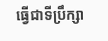ធ្វើជាទីប្រឹក្សា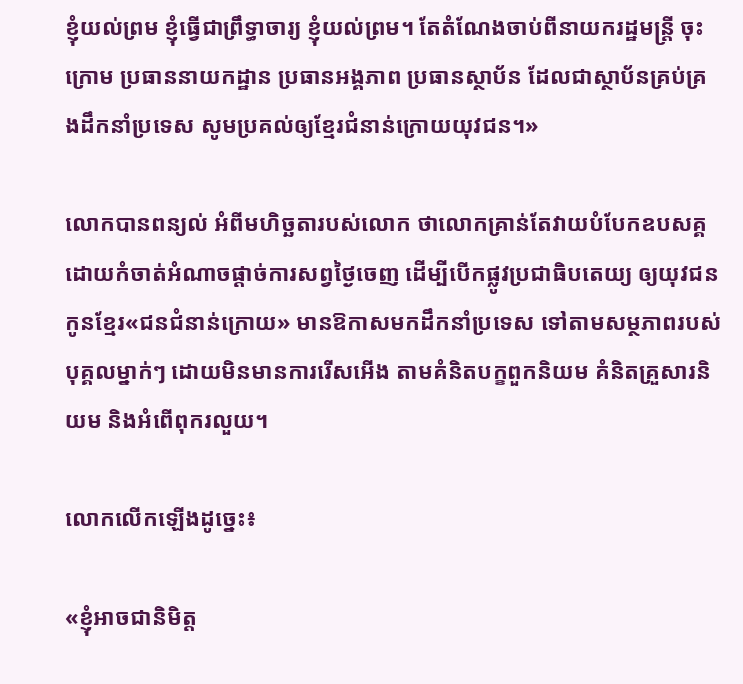ខ្ញុំយល់ព្រម ខ្ញុំធ្វើជាព្រឹទ្ធាចារ្យ ខ្ញុំយល់ព្រម។ តែតំណែងចាប់ពីនាយករដ្ឋមន្ត្រី ចុះក្រោម ប្រធាននាយកដ្ឋាន ប្រធានអង្គភាព ប្រធានស្ថាប័ន ដែលជាស្ថាប័នគ្រប់គ្រងដឹកនាំប្រទេស សូមប្រគល់ឲ្យខ្មែរជំនាន់ក្រោយយុវជន។»

លោកបានពន្យល់ អំពីមហិច្ឆតារបស់លោក ថាលោកគ្រាន់តែវាយបំបែកឧបសគ្គ ដោយកំចាត់អំណាចផ្តាច់ការសព្វថ្ងៃចេញ ដើម្បីបើកផ្លូវប្រជាធិបតេយ្យ ឲ្យយុវជនកូនខ្មែរ«ជនជំនាន់ក្រោយ» មានឱកាសមកដឹកនាំប្រទេស ទៅតាមសម្ថភាពរបស់បុគ្គលម្នាក់ៗ ដោយមិនមានការរើសអើង តាមគំនិតបក្ខពួកនិយម គំនិតគ្រួសារនិយម និងអំពើពុករលួយ។

លោកលើកឡើងដូច្នេះ៖

«ខ្ញុំអាចជានិមិត្ត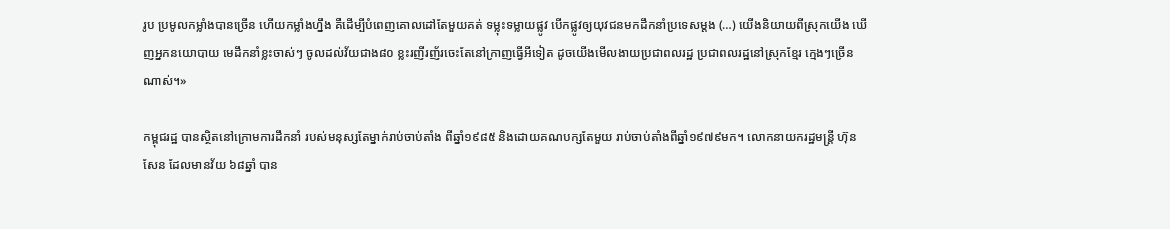រូប ប្រមូលកម្លាំងបានច្រើន ហើយកម្លាំងហ្នឹង គឺដើម្បីបំពេញគោលដៅតែមួយគត់ ទម្លុះទម្លាយផ្លូវ បើកផ្លូវឲ្យយុវជនមកដឹកនាំប្រទេសម្ដង (…) យើងនិយាយពីស្រុកយើង ឃើញអ្នកនយោបាយ មេដឹកនាំខ្លះចាស់ៗ ចូលដល់វ័យជាង៨០ ខ្លះរញីរញ័រចេះតែនៅក្រាញធ្វើអីទៀត ដូចយើងមើលងាយប្រជាពលរដ្ឋ ប្រជាពលរដ្ឋនៅស្រុកខ្មែរ ក្មេងៗច្រើនណាស់។»

កម្ពុជរដ្ឋ បានស្ថិតនៅក្រោមការដឹកនាំ របស់មនុស្សតែម្នាក់រាប់ចាប់តាំង ពីឆ្នាំ១៩៨៥ និងដោយគណបក្សតែមួយ រាប់ចាប់តាំងពីឆ្នាំ១៩៧៩មក។ លោកនាយករដ្ឋមន្ត្រី ហ៊ុន សែន ដែលមានវ័យ ៦៨ឆ្នាំ បាន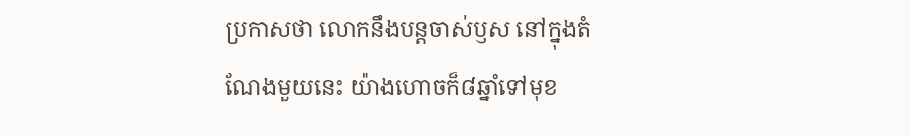ប្រកាសថា លោកនឹងបន្តចាស់ឫស នៅក្នុងតំណែងមួយនេះ យ៉ាងហោចក៏៨ឆ្នាំទៅមុខ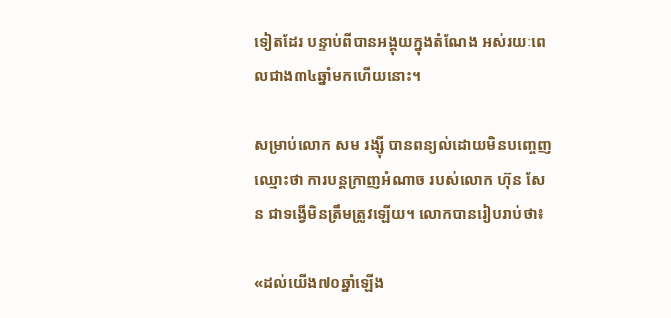ទៀតដែរ បន្ទាប់ពីបានអង្គុយក្នុងតំណែង អស់រយៈពេលជាង៣៤ឆ្នាំមកហើយនោះ។

សម្រាប់លោក សម រង្ស៊ី បានពន្យល់ដោយមិនបញ្ចេញឈ្មោះថា ការបន្តក្រាញអំណាច របស់លោក ហ៊ុន សែន ជាទង្វើមិនត្រឹមត្រូវឡើយ។ លោកបានរៀបរាប់ថា៖

«ដល់យើង៧០ឆ្នាំឡើង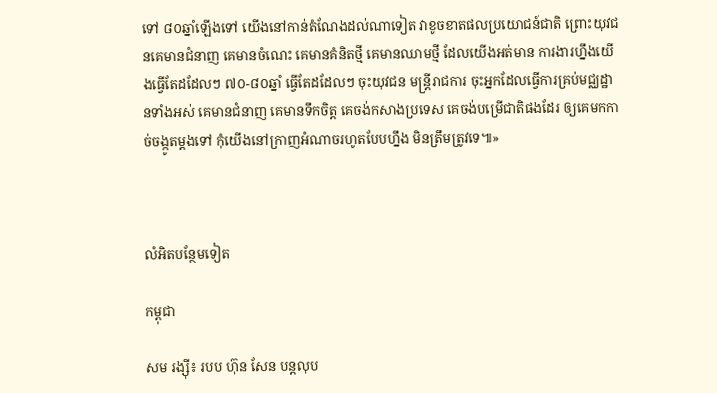ទៅ ៨០ឆ្នាំឡើងទៅ យើងនៅកាន់តំណែងដល់ណាទៀត វាខូចខាតផលប្រយោជន៍ជាតិ ព្រោះយុវជនគេមានជំនាញ គេមានចំណេះ គេមានគំនិតថ្មី គេមានឈាមថ្មី ដែលយើងអត់មាន ការងារហ្នឹងយើងធ្វើតែដដែលៗ ៧០-៨០ឆ្នាំ ធ្វើតែដដែលៗ ចុះយុវជន មន្ត្រីរាជការ ចុះអ្នកដែលធ្វើការគ្រប់មជ្ឈដ្ឋានទាំងអស់ គេមានជំនាញ គេមានទឹកចិត្ត គេចង់កសាងប្រទេស គេចង់បម្រើជាតិផងដែរ ឲ្យគេមកកាច់ចង្កូតម្ដងទៅ កុំយើងនៅក្រាញអំណាចរហូតបែបហ្នឹង មិនត្រឹមត្រូវទេ៕»



លំអិតបន្ថែមទៀត

កម្ពុជា

សម រង្ស៊ី៖ របប ហ៊ុន សែន បន្តលុប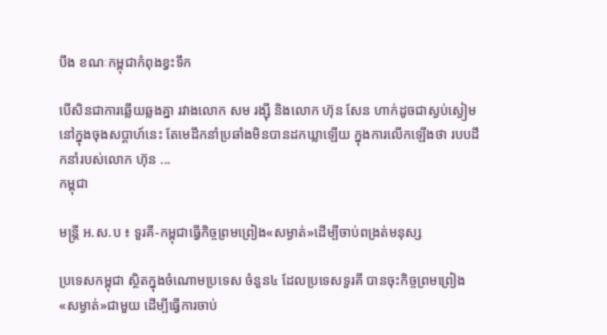បឹង ខណៈកម្ពុជាកំពុងខ្វះទឹក

បើសិនជាការឆ្លើយឆ្លងគ្នា រវាងលោក សម រង្ស៊ី និងលោក ហ៊ុន សែន ហាក់ដូចជាស្ងប់ស្ងៀម នៅក្នុងចុងសប្ដាហ៍នេះ តែមេដឹកនាំប្រឆាំងមិនបានដកឃ្លាឡើយ ក្នុងការលើកឡើងថា របបដឹកនាំរបស់លោក ហ៊ុន ...
កម្ពុជា

មន្ត្រី អ.ស.ប ៖ ទួរគី-កម្ពុជាធ្វើកិច្ចព្រមព្រៀង«សម្ងាត់»ដើម្បីចាប់ពង្រត់មនុស្ស

ប្រទេសកម្ពុជា ស្ថិតក្នុងចំណោមប្រទេស ចំនួន៤ ដែលប្រទេសទួរគី បានចុះកិច្ចព្រមព្រៀង«សម្ងាត់»ជាមួយ ដើម្បីធ្វើការចាប់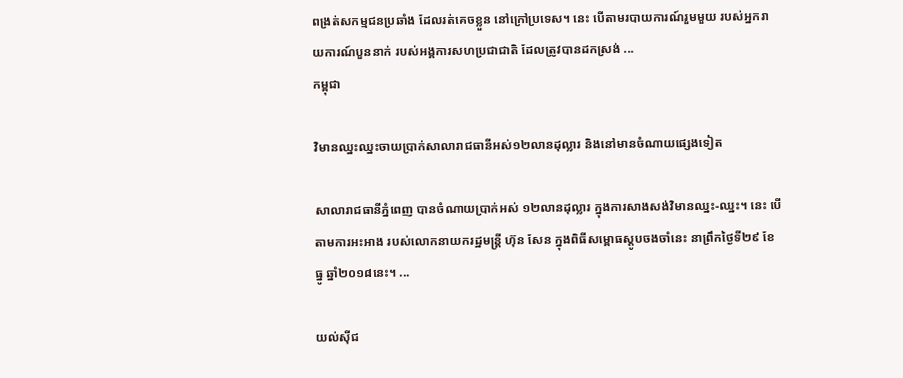ពង្រត់សកម្មជនប្រឆាំង ដែលរត់គេចខ្លួន នៅក្រៅប្រទេស។ នេះ បើតាមរបាយការណ៍រួមមួយ របស់អ្នករាយការណ៍បួននាក់ របស់អង្គការសហប្រជាជាតិ ដែលត្រូវបានដកស្រង់ ...
កម្ពុជា

វិមានឈ្នះឈ្នះចាយប្រាក់សាលារាជធានីអស់១២លានដុល្លារ និងនៅមានចំណាយផ្សេងទៀត

សាលារាជធានីភ្នំពេញ បានចំណាយប្រាក់អស់ ១២លានដុល្លារ ក្នុងការសាងសង់វិមានឈ្នះ-ឈ្នះ។ នេះ បើតាមការអះអាង របស់លោកនាយករដ្ឋមន្ត្រី ហ៊ុន សែន ក្នុងពិធីសម្ពោធស្ដូបចងចាំនេះ នាព្រឹកថ្ងៃទី២៩ ខែធ្នូ ឆ្នាំ២០១៨នេះ។ ...

យល់ស៊ីជ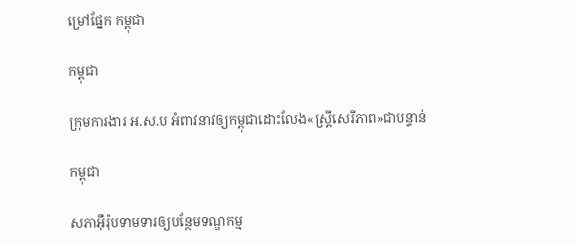ម្រៅផ្នែក កម្ពុជា

កម្ពុជា

ក្រុមការងារ អ.ស.ប អំពាវនាវឲ្យកម្ពុជាដោះលែង«ស្ត្រីសេរីភាព»ជាបន្ទាន់

កម្ពុជា

សភាអ៊ឺរ៉ុបទាមទារឲ្យបន្ថែមទណ្ឌកម្ម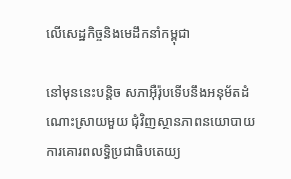លើសេដ្ឋកិច្ចនិងមេដឹកនាំកម្ពុជា

នៅមុននេះបន្តិច សភាអ៊ឺរ៉ុបទើបនឹងអនុម័តដំណោះស្រាយមួយ ជុំវិញស្ថានភាពនយោបាយ ការគោរពលទ្ធិប្រជាធិបតេយ្យ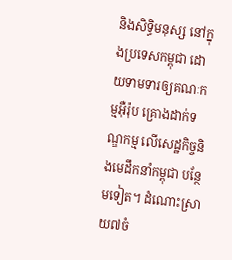និងសិទ្ធិមនុស្ស នៅក្នុងប្រទេសកម្ពុជា ដោយទាមទារឲ្យគណៈកម្មអ៊ឺរ៉ុប គ្រោងដាក់ទណ្ឌកម្ម លើសេដ្ឋកិច្ចនិងមេដឹកនាំកម្ពុជា បន្ថែមទៀត។ ដំណោះស្រាយ៧ចំ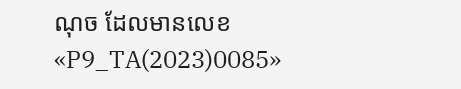ណុច ដែលមានលេខ «P9_TA(2023)0085»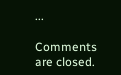...

Comments are closed.